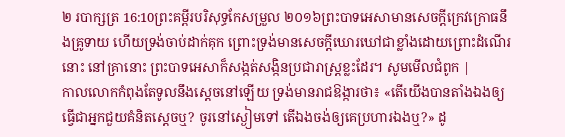២ របាក្សត្រ 16:10ព្រះគម្ពីរបរិសុទ្ធកែសម្រួល ២០១៦ព្រះបាទអេសាមានសេចក្ដីក្រេវក្រោធនឹងគ្រូទាយ ហើយទ្រង់ចាប់ដាក់គុក ព្រោះទ្រង់មានសេចក្ដីឃោរឃៅជាខ្លាំងដោយព្រោះដំណើរនោះ នៅគ្រានោះ ព្រះបាទអេសាក៏សង្កត់សង្កិនប្រជារាស្ត្រខ្លះដែរ។ សូមមើលជំពូក |
កាលលោកកំពុងតែទូលនឹងស្តេចនៅឡើយ ទ្រង់មានរាជឱង្ការថា៖ «តើយើងបានតាំងឯងឲ្យធ្វើជាអ្នកជួយគំនិតស្តេចឬ? ចូរនៅស្ងៀមទៅ តើឯងចង់ឲ្យគេប្រហារឯងឬ?» ដូ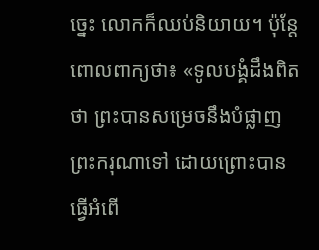ច្នេះ លោកក៏ឈប់និយាយ។ ប៉ុន្តែ ពោលពាក្យថា៖ «ទូលបង្គំដឹងពិតថា ព្រះបានសម្រេចនឹងបំផ្លាញព្រះករុណាទៅ ដោយព្រោះបានធ្វើអំពើ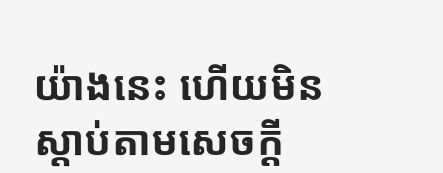យ៉ាងនេះ ហើយមិនស្តាប់តាមសេចក្ដី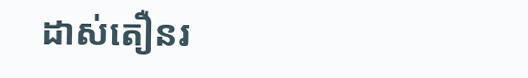ដាស់តឿនរ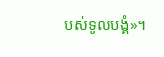បស់ទូលបង្គំ»។